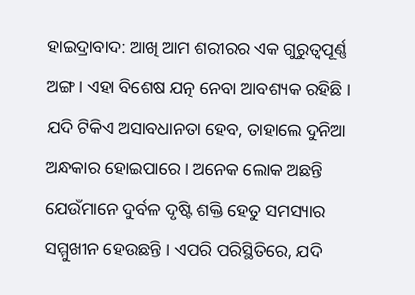ହାଇଦ୍ରାବାଦ: ଆଖି ଆମ ଶରୀରର ଏକ ଗୁରୁତ୍ୱପୂର୍ଣ୍ଣ ଅଙ୍ଗ । ଏହା ବିଶେଷ ଯତ୍ନ ନେବା ଆବଶ୍ୟକ ରହିଛି । ଯଦି ଟିକିଏ ଅସାବଧାନତା ହେବ, ତାହାଲେ ଦୁନିଆ ଅନ୍ଧକାର ହୋଇପାରେ । ଅନେକ ଲୋକ ଅଛନ୍ତି ଯେଉଁମାନେ ଦୁର୍ବଳ ଦୃଷ୍ଟି ଶକ୍ତି ହେତୁ ସମସ୍ୟାର ସମ୍ମୁଖୀନ ହେଉଛନ୍ତି । ଏପରି ପରିସ୍ଥିତିରେ, ଯଦି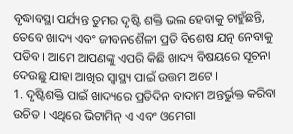ବୃଦ୍ଧାବସ୍ଥା ପର୍ଯ୍ୟନ୍ତ ତୁମର ଦୃଷ୍ଟି ଶକ୍ତି ଭଲ ହେବାକୁ ଚାହୁଁଛନ୍ତି, ତେବେ ଖାଦ୍ୟ ଏବଂ ଜୀବନଶୈଳୀ ପ୍ରତି ବିଶେଷ ଯତ୍ନ ନେବାକୁ ପଡିବ । ଆମେ ଆପଣଙ୍କୁ ଏପରି କିଛି ଖାଦ୍ୟ ବିଷୟରେ ସୂଚନା ଦେଉଛୁ ଯାହା ଆଖିର ସ୍ୱାସ୍ଥ୍ୟ ପାଇଁ ଉତ୍ତମ ଅଟେ ।
1. ଦୃଷ୍ଟିଶକ୍ତି ପାଇଁ ଖାଦ୍ୟରେ ପ୍ରତିଦିନ ବାଦାମ ଅନ୍ତର୍ଭୁକ୍ତ କରିବା ଉଚିତ । ଏଥିରେ ଭିଟାମିନ୍ ଏ ଏବଂ ଓମେଗା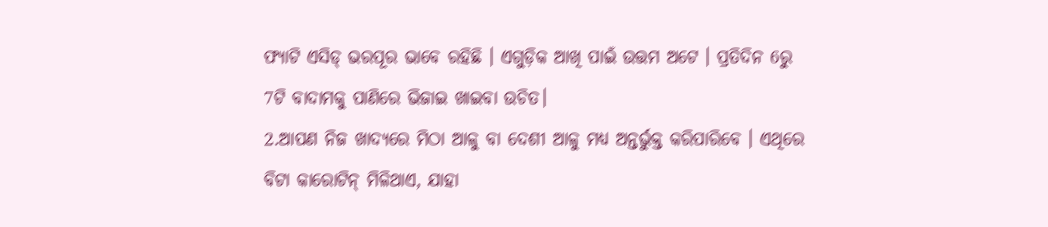ଫ୍ୟାଟି ଏସିଡ୍ ଭରପୂର ଭାବେ ରହିଛି । ଏଗୁଡ଼ିକ ଆଖି ପାଇଁ ଉତ୍ତମ ଅଟେ । ପ୍ରତିଦିନ 6ରୁ 7ଟି ବାଦାମକୁ ପାଣିରେ ଭିଜାଇ ଖାଇବା ଉଚିତ।
2.ଆପଣ ନିଜ ଖାଦ୍ୟରେ ମିଠା ଆଳୁ ବା ଦେଶୀ ଆଳୁ ମଧ୍ୟ ଅନ୍ତର୍ଭୁକ୍ତ କରିପାରିବେ । ଏଥିରେ ବିଟା କାରୋଟିନ୍ ମିଳିଥାଏ, ଯାହା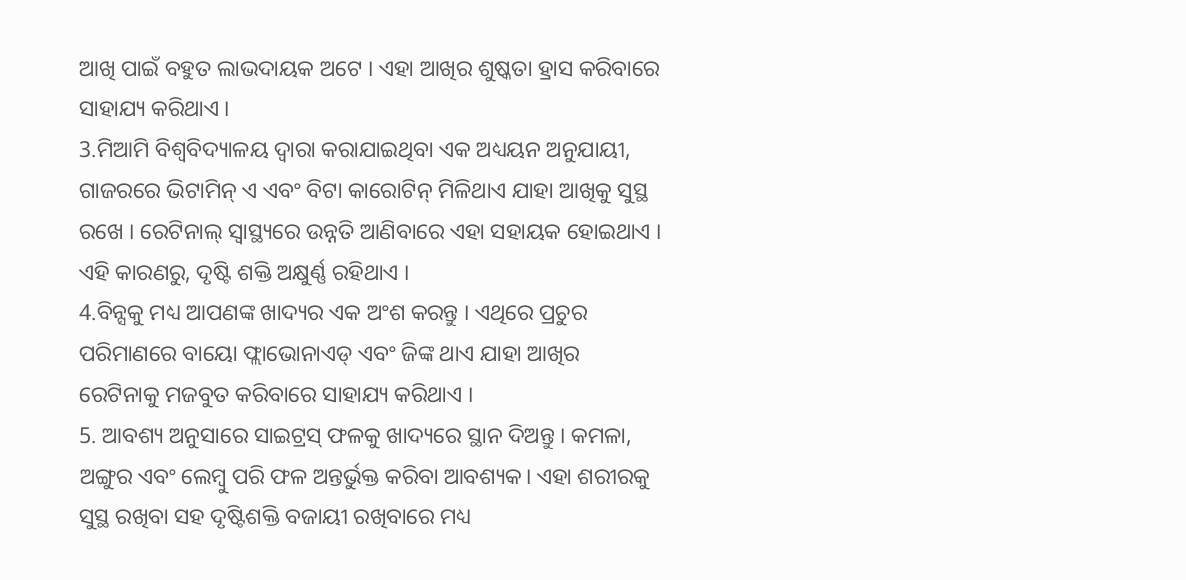ଆଖି ପାଇଁ ବହୁତ ଲାଭଦାୟକ ଅଟେ । ଏହା ଆଖିର ଶୁଷ୍କତା ହ୍ରାସ କରିବାରେ ସାହାଯ୍ୟ କରିଥାଏ ।
3.ମିଆମି ବିଶ୍ୱବିଦ୍ୟାଳୟ ଦ୍ୱାରା କରାଯାଇଥିବା ଏକ ଅଧ୍ୟୟନ ଅନୁଯାୟୀ, ଗାଜରରେ ଭିଟାମିନ୍ ଏ ଏବଂ ବିଟା କାରୋଟିନ୍ ମିଳିଥାଏ ଯାହା ଆଖିକୁ ସୁସ୍ଥ ରଖେ । ରେଟିନାଲ୍ ସ୍ୱାସ୍ଥ୍ୟରେ ଉନ୍ନତି ଆଣିବାରେ ଏହା ସହାୟକ ହୋଇଥାଏ । ଏହି କାରଣରୁ, ଦୃଷ୍ଟି ଶକ୍ତି ଅକ୍ଷୁର୍ଣ୍ଣ ରହିଥାଏ ।
4.ବିନ୍ସକୁ ମଧ୍ୟ ଆପଣଙ୍କ ଖାଦ୍ୟର ଏକ ଅଂଶ କରନ୍ତୁ । ଏଥିରେ ପ୍ରଚୁର ପରିମାଣରେ ବାୟୋ ଫ୍ଲାଭୋନାଏଡ୍ ଏବଂ ଜିଙ୍କ ଥାଏ ଯାହା ଆଖିର ରେଟିନାକୁ ମଜବୁତ କରିବାରେ ସାହାଯ୍ୟ କରିଥାଏ ।
5. ଆବଶ୍ୟ ଅନୁସାରେ ସାଇଟ୍ରସ୍ ଫଳକୁ ଖାଦ୍ୟରେ ସ୍ଥାନ ଦିଅନ୍ତୁ । କମଳା, ଅଙ୍ଗୁର ଏବଂ ଲେମ୍ବୁ ପରି ଫଳ ଅନ୍ତର୍ଭୁକ୍ତ କରିବା ଆବଶ୍ୟକ। ଏହା ଶରୀରକୁ ସୁସ୍ଥ ରଖିବା ସହ ଦୃଷ୍ଟିଶକ୍ତି ବଜାୟୀ ରଖିବାରେ ମଧ୍ୟ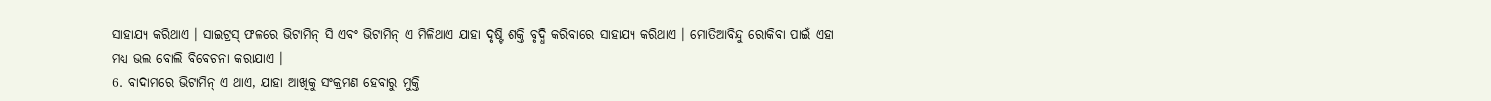ସାହାଯ୍ୟ କରିଥାଏ । ସାଇଟ୍ରସ୍ ଫଳରେ ଭିଟାମିନ୍ ସି ଏବଂ ଭିଟାମିନ୍ ଏ ମିଳିଥାଏ ଯାହା ଦୃଷ୍ଟି ଶକ୍ତି ବୃଦ୍ଧି କରିବାରେ ସାହାଯ୍ୟ କରିଥାଏ । ମୋତିଆବିନ୍ଦୁ ରୋକିବା ପାଇଁ ଏହା ମଧ୍ୟ ଭଲ ବୋଲି ବିବେଚନା କରାଯାଏ ।
6. ବାଦାମରେ ଭିଟାମିନ୍ ଏ ଥାଏ, ଯାହା ଆଖିକୁ ସଂକ୍ରମଣ ହେବାରୁ ମୁକ୍ତି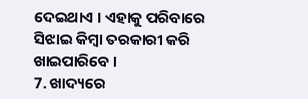ଦେଇଥାଏ । ଏହାକୁ ପରିବାରେ ସିଝାଇ କିମ୍ବା ତରକାରୀ କରି ଖାଇପାରିବେ ।
7. ଖାଦ୍ୟରେ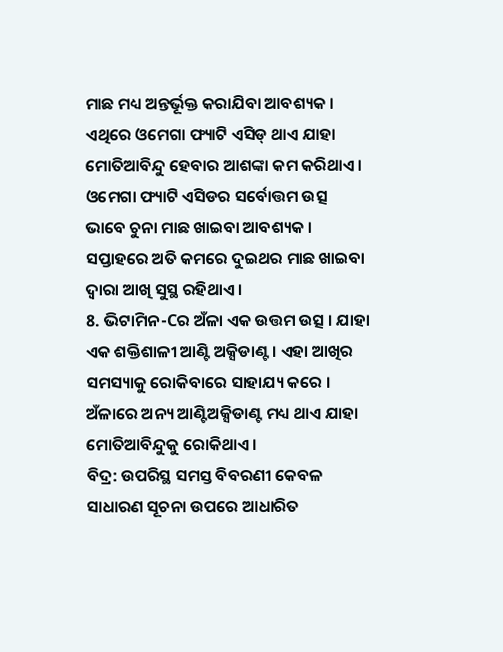ମାଛ ମଧ୍ୟ ଅନ୍ତର୍ଭୂକ୍ତ କରାଯିବା ଆବଶ୍ୟକ । ଏଥିରେ ଓମେଗା ଫ୍ୟାଟି ଏସିଡ୍ ଥାଏ ଯାହା ମୋତିଆବିନ୍ଦୁ ହେବାର ଆଶଙ୍କା କମ କରିଥାଏ । ଓମେଗା ଫ୍ୟାଟି ଏସିଡର ସର୍ବୋତ୍ତମ ଉତ୍ସ ଭାବେ ଚୁନା ମାଛ ଖାଇବା ଆବଶ୍ୟକ । ସପ୍ତାହରେ ଅତି କମରେ ଦୁଇଥର ମାଛ ଖାଇବା ଦ୍ୱାରା ଆଖି ସୁସ୍ଥ ରହିଥାଏ ।
8. ଭିଟାମିନ-Cର ଅଁଳା ଏକ ଉତ୍ତମ ଉତ୍ସ । ଯାହା ଏକ ଶକ୍ତିଶାଳୀ ଆଣ୍ଟି ଅକ୍ସିଡାଣ୍ଟ । ଏହା ଆଖିର ସମସ୍ୟାକୁ ରୋକିବାରେ ସାହାଯ୍ୟ କରେ । ଅଁଳାରେ ଅନ୍ୟ ଆଣ୍ଟିଅକ୍ସିଡାଣ୍ଟ ମଧ୍ୟ ଥାଏ ଯାହା ମୋତିଆବିନ୍ଦୁକୁ ରୋକିଥାଏ ।
ବିଦ୍ର: ଉପରିସ୍ଥ ସମସ୍ତ ବିବରଣୀ କେବଳ ସାଧାରଣ ସୂଚନା ଉପରେ ଆଧାରିତ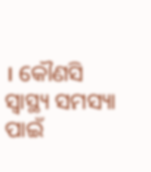। କୌଣସି ସ୍ବାସ୍ଥ୍ୟ ସମସ୍ୟା ପାଇଁ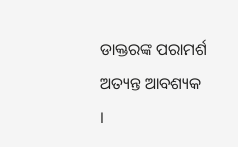ଡାକ୍ତରଙ୍କ ପରାମର୍ଶ ଅତ୍ୟନ୍ତ ଆବଶ୍ୟକ ।